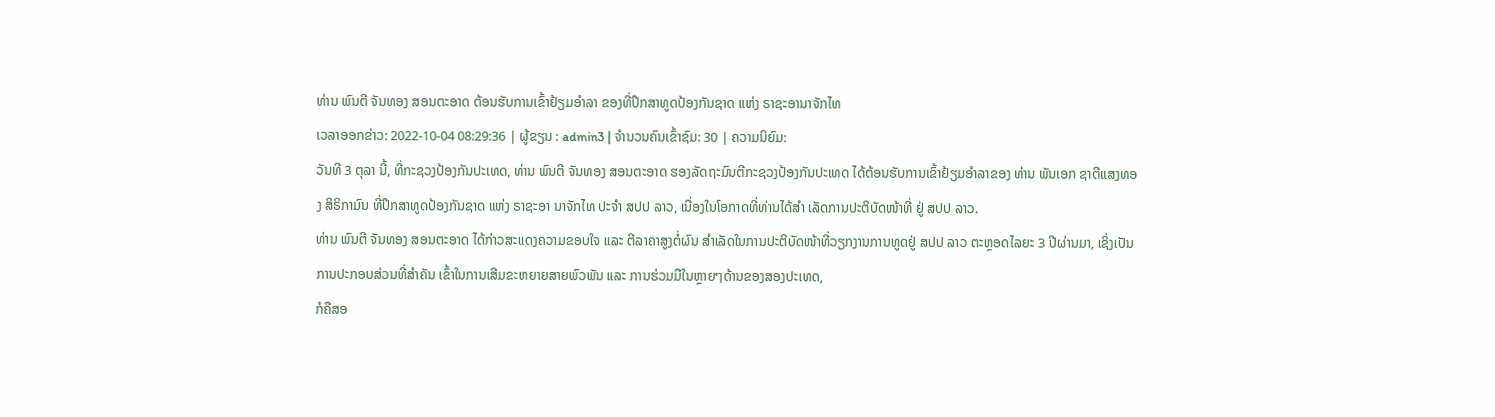ທ່ານ ພົນຕີ ຈັນທອງ ສອນຕະອາດ ຕ້ອນຮັບການເຂົ້າຢ້ຽມອຳລາ ຂອງທີ່ປຶກສາທູດປ້ອງກັນຊາດ ແຫ່ງ ຣາຊະອານາຈັກໄທ
ເວລາອອກຂ່າວ: 2022-10-04 08:29:36 | ຜູ້ຂຽນ : admin3 | ຈຳນວນຄົນເຂົ້າຊົມ: 30 | ຄວາມນິຍົມ:
ວັນທີ 3 ຕຸລາ ນີ້, ທີ່ກະຊວງປ້ອງກັນປະເທດ, ທ່ານ ພົນຕີ ຈັນທອງ ສອນຕະອາດ ຮອງລັດຖະມົນຕີກະຊວງປ້ອງກັນປະເທດ ໄດ້ຕ້ອນຮັບການເຂົ້າຢ້ຽມອຳລາຂອງ ທ່ານ ພັນເອກ ຊາຕີແສງທອງ ສິຣິກາມົນ ທີ່ປຶກສາທູດປ້ອງກັນຊາດ ແຫ່ງ ຣາຊະອາ ນາຈັກໄທ ປະຈຳ ສປປ ລາວ, ເນື່ອງໃນໂອກາດທີ່ທ່ານໄດ້ສຳ ເລັດການປະຕິບັດໜ້າທີ່ ຢູ່ ສປປ ລາວ.
ທ່ານ ພົນຕີ ຈັນທອງ ສອນຕະອາດ ໄດ້ກ່າວສະແດງຄວາມຂອບໃຈ ແລະ ຕີລາຄາສູງຕໍ່ຜົນ ສຳເລັດໃນການປະຕິບັດໜ້າທີ່ວຽກງານການທູດຢູ່ ສປປ ລາວ ຕະຫຼອດໄລຍະ 3 ປີຜ່ານມາ, ເຊິ່ງເປັນການປະກອບສ່ວນທີ່ສຳຄັນ ເຂົ້າໃນການເສີມຂະຫຍາຍສາຍພົວພັນ ແລະ ການຮ່ວມມືໃນຫຼາຍໆດ້ານຂອງສອງປະເທດ,
ກໍຄືສອ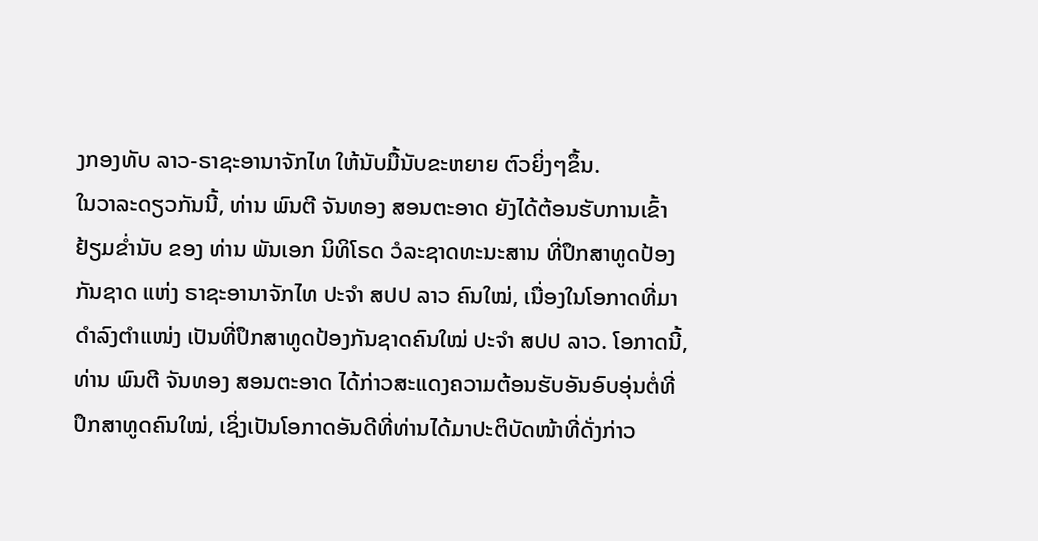ງກອງທັບ ລາວ-ຣາຊະອານາຈັກໄທ ໃຫ້ນັບມື້ນັບຂະຫຍາຍ ຕົວຍິ່ງໆຂຶ້ນ.
ໃນວາລະດຽວກັນນີ້, ທ່ານ ພົນຕີ ຈັນທອງ ສອນຕະອາດ ຍັງໄດ້ຕ້ອນຮັບການເຂົ້າຢ້ຽມຂ່ຳນັບ ຂອງ ທ່ານ ພັນເອກ ນິທິໂຣດ ວໍລະຊາດທະນະສານ ທີ່ປຶກສາທູດປ້ອງກັນຊາດ ແຫ່ງ ຣາຊະອານາຈັກໄທ ປະຈຳ ສປປ ລາວ ຄົນໃໝ່, ເນື່ອງໃນໂອກາດທີ່ມາດຳລົງຕຳແໜ່ງ ເປັນທີ່ປຶກສາທູດປ້ອງກັນຊາດຄົນໃໝ່ ປະຈຳ ສປປ ລາວ. ໂອກາດນີ້, ທ່ານ ພົນຕີ ຈັນທອງ ສອນຕະອາດ ໄດ້ກ່າວສະແດງຄວາມຕ້ອນຮັບອັນອົບອຸ່ນຕໍ່ທີ່ປຶກສາທູດຄົນໃໝ່, ເຊິ່ງເປັນໂອກາດອັນດີທີ່ທ່ານໄດ້ມາປະຕິບັດໜ້າທີ່ດັ່ງກ່າວ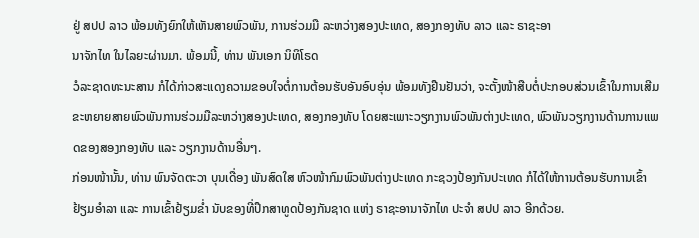ຢູ່ ສປປ ລາວ ພ້ອມທັງຍົກໃຫ້ເຫັນສາຍພົວພັນ, ການຮ່ວມມື ລະຫວ່າງສອງປະເທດ, ສອງກອງທັບ ລາວ ແລະ ຣາຊະອາ
ນາຈັກໄທ ໃນໄລຍະຜ່ານມາ. ພ້ອມນີ້, ທ່ານ ພັນເອກ ນິທິໂຣດ
ວໍລະຊາດທະນະສານ ກໍໄດ້ກ່າວສະແດງຄວາມຂອບໃຈຕໍ່ການຕ້ອນຮັບອັນອົບອຸ່ນ ພ້ອມທັງຢືນຢັນວ່າ, ຈະຕັ້ງໜ້າສືບຕໍ່ປະກອບສ່ວນເຂົ້າໃນການເສີມຂະຫຍາຍສາຍພົວພັນການຮ່ວມມືລະຫວ່າງສອງປະເທດ, ສອງກອງທັບ ໂດຍສະເພາະວຽກງານພົວພັນຕ່າງປະເທດ, ພົວພັນວຽກງານດ້ານການແພດຂອງສອງກອງທັບ ແລະ ວຽກງານດ້ານອື່ນໆ.
ກ່ອນໜ້ານັ້ນ, ທ່ານ ພົນຈັດຕະວາ ບຸນເດື່ອງ ພັນສົດໃສ ຫົວໜ້າກົມພົວພັນຕ່າງປະເທດ ກະຊວງປ້ອງກັນປະເທດ ກໍໄດ້ໃຫ້ການຕ້ອນຮັບການເຂົ້າຢ້ຽມອຳລາ ແລະ ການເຂົ້າຢ້ຽມຂໍ່າ ນັບຂອງທີ່ປຶກສາທູດປ້ອງກັນຊາດ ແຫ່ງ ຣາຊະອານາຈັກໄທ ປະຈຳ ສປປ ລາວ ອີກດ້ວຍ.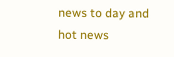news to day and hot news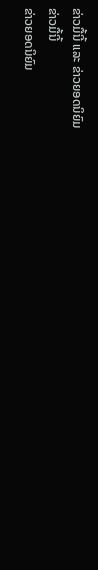ຂ່າວມື້ນີ້ ແລະ ຂ່າວຍອດນິຍົມ
ຂ່າວມື້ນີ້
ຂ່າວຍອດນິຍົມ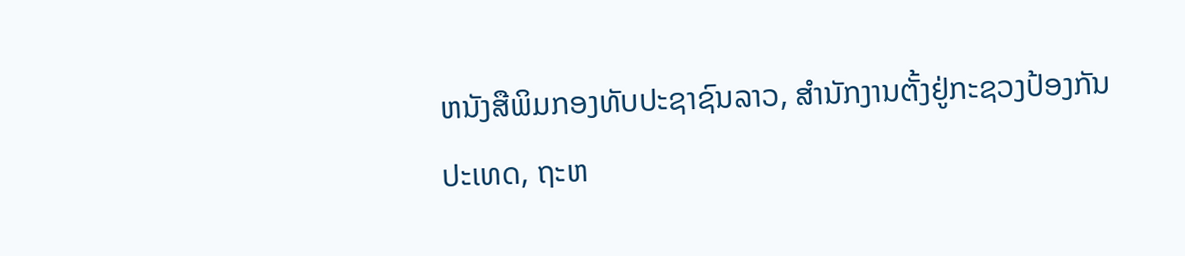ຫນັງສືພິມກອງທັບປະຊາຊົນລາວ, ສຳນັກງານຕັ້ງຢູ່ກະຊວງປ້ອງກັນປະເທດ, ຖະຫ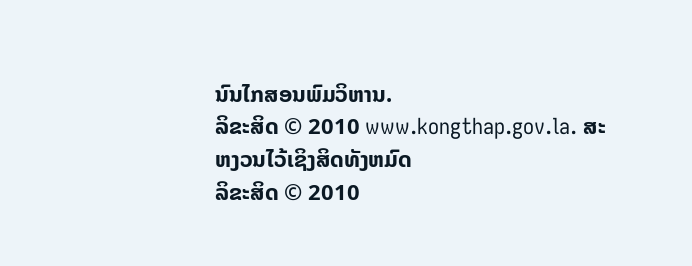ນົນໄກສອນພົມວິຫານ.
ລິຂະສິດ © 2010 www.kongthap.gov.la. ສະຫງວນໄວ້ເຊິງສິດທັງຫມົດ
ລິຂະສິດ © 2010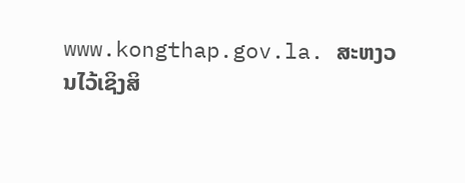www.kongthap.gov.la. ສະຫງວນໄວ້ເຊິງສິ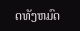ດທັງຫມົດ